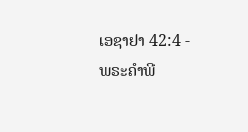ເອຊາຢາ 42:4 - ພຣະຄຳພີ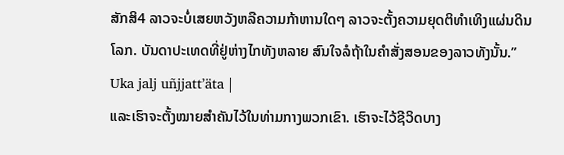ສັກສິ4 ລາວຈະບໍ່ເສຍຫວັງຫລືຄວາມກ້າຫານໃດໆ ລາວຈະຕັ້ງຄວາມຍຸດຕິທຳເທິງແຜ່ນດິນໂລກ. ບັນດາປະເທດທີ່ຢູ່ຫ່າງໄກທັງຫລາຍ ສົນໃຈລໍຖ້າໃນຄຳສັ່ງສອນຂອງລາວທັງນັ້ນ.” Uka jalj uñjjattʼäta |
ແລະເຮົາຈະຕັ້ງໝາຍສຳຄັນໄວ້ໃນທ່າມກາງພວກເຂົາ. ເຮົາຈະໄວ້ຊີວິດບາງ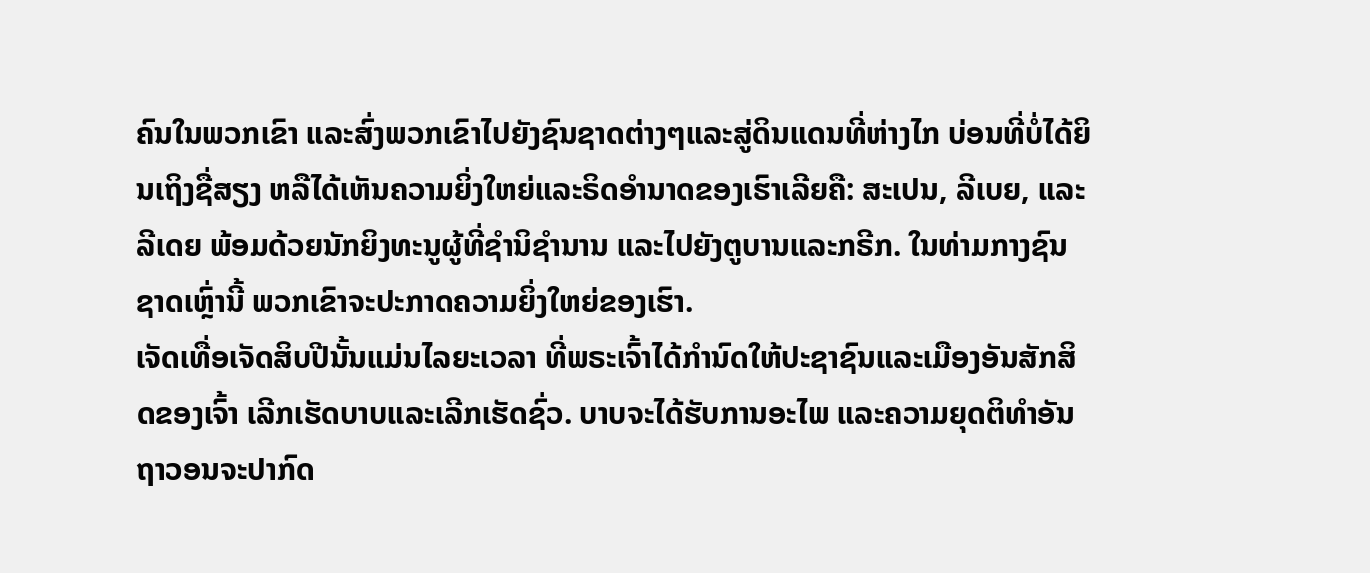ຄົນໃນພວກເຂົາ ແລະສົ່ງພວກເຂົາໄປຍັງຊົນຊາດຕ່າງໆແລະສູ່ດິນແດນທີ່ຫ່າງໄກ ບ່ອນທີ່ບໍ່ໄດ້ຍິນເຖິງຊື່ສຽງ ຫລືໄດ້ເຫັນຄວາມຍິ່ງໃຫຍ່ແລະຣິດອຳນາດຂອງເຮົາເລີຍຄື: ສະເປນ, ລີເບຍ, ແລະລີເດຍ ພ້ອມດ້ວຍນັກຍິງທະນູຜູ້ທີ່ຊຳນິຊຳນານ ແລະໄປຍັງຕູບານແລະກຣີກ. ໃນທ່າມກາງຊົນຊາດເຫຼົ່ານີ້ ພວກເຂົາຈະປະກາດຄວາມຍິ່ງໃຫຍ່ຂອງເຮົາ.
ເຈັດເທື່ອເຈັດສິບປີນັ້ນແມ່ນໄລຍະເວລາ ທີ່ພຣະເຈົ້າໄດ້ກຳນົດໃຫ້ປະຊາຊົນແລະເມືອງອັນສັກສິດຂອງເຈົ້າ ເລີກເຮັດບາບແລະເລີກເຮັດຊົ່ວ. ບາບຈະໄດ້ຮັບການອະໄພ ແລະຄວາມຍຸດຕິທຳອັນຖາວອນຈະປາກົດ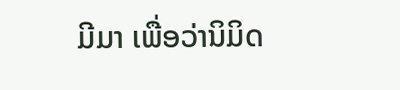ມີມາ ເພື່ອວ່ານິມິດ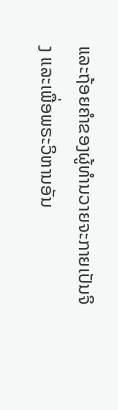ແລະຖ້ອຍຄຳຂອງຜູ້ທຳນວາຍຈະກາຍເປັນຈິງ ແລະເພື່ອພຣະວິຫານອັນ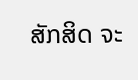ສັກສິດ ຈະ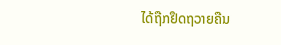ໄດ້ຖືກຢຶດຖວາຍຄືນ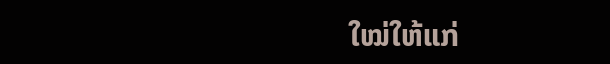ໃໝ່ໃຫ້ແກ່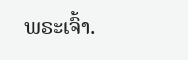ພຣະເຈົ້າ.